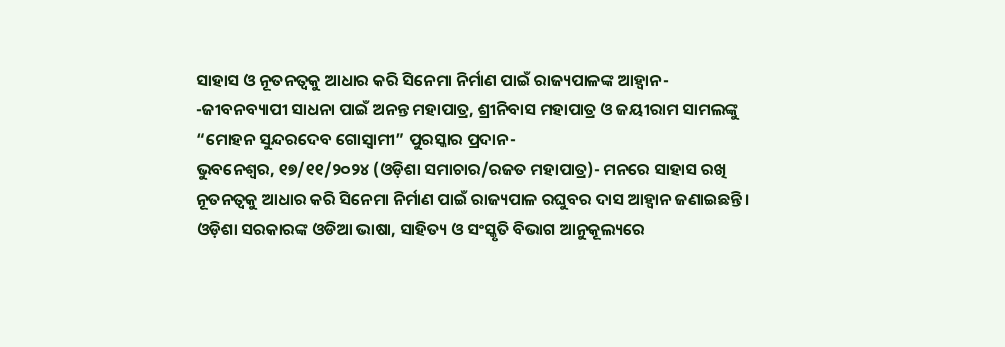ସାହାସ ଓ ନୂତନତ୍ୱକୁ ଆଧାର କରି ସିନେମା ନିର୍ମାଣ ପାଇଁ ରାଜ୍ୟପାଳଙ୍କ ଆହ୍ୱାନ-
-ଜୀବନବ୍ୟାପୀ ସାଧନା ପାଇଁ ଅନନ୍ତ ମହାପାତ୍ର, ଶ୍ରୀନିବାସ ମହାପାତ୍ର ଓ ଜୟୀରାମ ସାମଲଙ୍କୁ “ମୋହନ ସୁନ୍ଦରଦେବ ଗୋସ୍ୱାମୀ” ପୁରସ୍କାର ପ୍ରଦାନ-
ଭୁବନେଶ୍ୱର, ୧୭/୧୧/୨୦୨୪ (ଓଡ଼ିଶା ସମାଚାର/ରଜତ ମହାପାତ୍ର)- ମନରେ ସାହାସ ରଖି ନୂତନତ୍ୱକୁ ଆଧାର କରି ସିନେମା ନିର୍ମାଣ ପାଇଁ ରାଜ୍ୟପାଳ ରଘୁବର ଦାସ ଆହ୍ୱାନ ଜଣାଇଛନ୍ତି । ଓଡ଼ିଶା ସରକାରଙ୍କ ଓଡିଆ ଭାଷା, ସାହିତ୍ୟ ଓ ସଂସ୍କୃତି ବିଭାଗ ଆନୁକୂଲ୍ୟରେ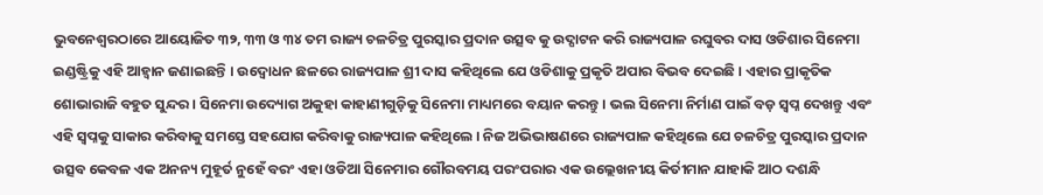ଭୁବନେଶ୍ୱରଠାରେ ଆୟୋଜିତ ୩୨, ୩୩ ଓ ୩୪ ତମ ରାଜ୍ୟ ଚଳଚିତ୍ର ପୁରସ୍କାର ପ୍ରଦାନ ଉତ୍ସବ କୁ ଉଦ୍ଘାଟନ କରି ରାଜ୍ୟପାଳ ରଘୁବର ଦାସ ଓଡିଶାର ସିନେମା ଇଣ୍ଡଷ୍ଟ୍ରିକୁ ଏହି ଆହ୍ୱାନ ଜଣାଇଛନ୍ତି । ଉଦ୍ବୋଧନ ଛଳରେ ରାଜ୍ୟପାଳ ଶ୍ରୀ ଦାସ କହିଥିଲେ ଯେ ଓଡିଶାକୁ ପ୍ରକୃତି ଅପାର ବିଭବ ଦେଇଛି । ଏହାର ପ୍ରାକୃତିକ ଶୋଭାରାଜି ବହୁତ ସୁନ୍ଦର । ସିନେମା ଉଦ୍ୟୋଗ ଅକୁହା କାହାଣୀଗୁଡ଼ିକୁ ସିନେମା ମାଧ୍ୟମରେ ବୟାନ କରନ୍ତୁ । ଭଲ ସିନେମା ନିର୍ମାଣ ପାଇଁ ବଡ଼ ସ୍ୱପ୍ନ ଦେଖନ୍ତୁ ଏବଂ ଏହି ସ୍ୱପ୍ନକୁ ସାକାର କରିବାକୁ ସମସ୍ତେ ସହଯୋଗ କରିବାକୁ ରାଜ୍ୟପାଳ କହିଥିଲେ । ନିଜ ଅଭିଭାଷଣରେ ରାଜ୍ୟପାଳ କହିଥିଲେ ଯେ ଚଳଚିତ୍ର ପୁରସ୍କାର ପ୍ରଦାନ ଉତ୍ସବ କେବଳ ଏକ ଅନନ୍ୟ ମୁହୂର୍ତ ନୁହେଁ ବରଂ ଏହା ଓଡିଆ ସିନେମାର ଗୌରବମୟ ପରଂପରାର ଏକ ଉଲ୍ଲେଖନୀୟ କିର୍ତୀମାନ ଯାହାକି ଆଠ ଦଶନ୍ଧି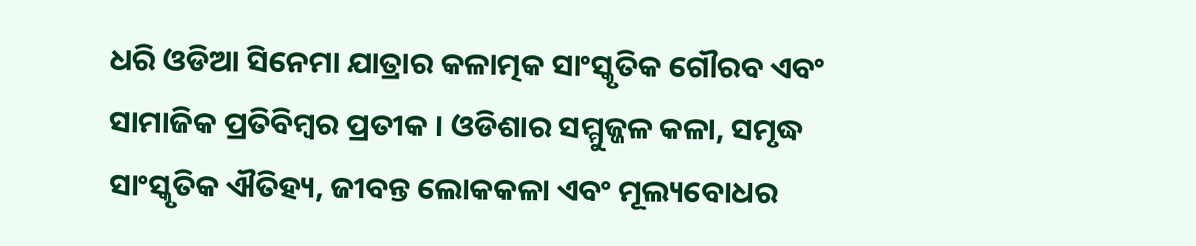ଧରି ଓଡିଆ ସିନେମା ଯାତ୍ରାର କଳାତ୍ମକ ସାଂସ୍କୃତିକ ଗୌରବ ଏବଂ ସାମାଜିକ ପ୍ରତିବିମ୍ବର ପ୍ରତୀକ । ଓଡିଶାର ସମ୍ମୁଜ୍ଜଳ କଳା, ସମୃଦ୍ଧ ସାଂସ୍କୃତିକ ଐତିହ୍ୟ, ଜୀବନ୍ତ ଲୋକକଳା ଏବଂ ମୂଲ୍ୟବୋଧର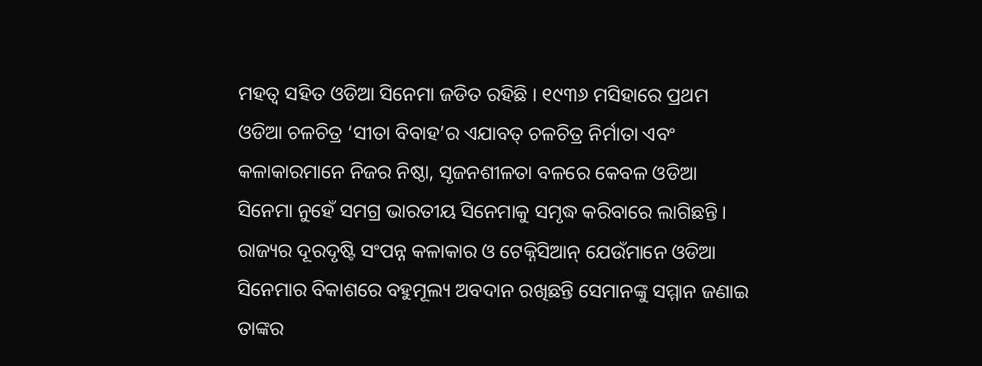ମହତ୍ୱ ସହିତ ଓଡିଆ ସିନେମା ଜଡିତ ରହିଛି । ୧୯୩୬ ମସିହାରେ ପ୍ରଥମ ଓଡିଆ ଚଳଚିତ୍ର ‘ସୀତା ବିବାହ’ର ଏଯାବତ୍ ଚଳଚିତ୍ର ନିର୍ମାତା ଏବଂ କଳାକାରମାନେ ନିଜର ନିଷ୍ଠା, ସୃଜନଶୀଳତା ବଳରେ କେବଳ ଓଡିଆ ସିନେମା ନୁହେଁ ସମଗ୍ର ଭାରତୀୟ ସିନେମାକୁ ସମୃଦ୍ଧ କରିବାରେ ଲାଗିଛନ୍ତି । ରାଜ୍ୟର ଦୂରଦୃଷ୍ଟି ସଂପନ୍ନ କଳାକାର ଓ ଟେକ୍ନିସିଆନ୍ ଯେଉଁମାନେ ଓଡିଆ ସିନେମାର ବିକାଶରେ ବହୁମୂଲ୍ୟ ଅବଦାନ ରଖିଛନ୍ତି ସେମାନଙ୍କୁ ସମ୍ମାନ ଜଣାଇ ତାଙ୍କର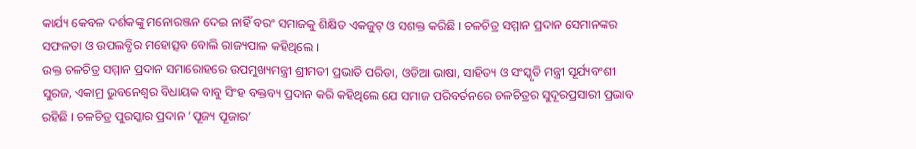କାର୍ଯ୍ୟ କେବଳ ଦର୍ଶକଙ୍କୁ ମନୋରଞ୍ଜନ ଦେଇ ନାହିଁ ବରଂ ସମାଜକୁ ଶିକ୍ଷିତ ଏକଜୁଟ୍ ଓ ସଶକ୍ତ କରିଛି । ଚଳଚିତ୍ର ସମ୍ମାନ ପ୍ରଦାନ ସେମାନଙ୍କର ସଫଳତା ଓ ଉପଲବ୍ଧିର ମହୋତ୍ସବ ବୋଲି ରାଜ୍ୟପାଳ କହିଥିଲେ ।
ଉକ୍ତ ଚଳଚିତ୍ର ସମ୍ମାନ ପ୍ରଦାନ ସମାରୋହରେ ଉପମୁଖ୍ୟମନ୍ତ୍ରୀ ଶ୍ରୀମତୀ ପ୍ରଭାତି ପରିଡା, ଓଡିଆ ଭାଷା, ସାହିତ୍ୟ ଓ ସଂସ୍କୃତି ମନ୍ତ୍ରୀ ସୂର୍ଯ୍ୟବଂଶୀ ସୁରଜ, ଏକାମ୍ର ଭୁବନେଶ୍ୱର ବିଧାୟକ ବାବୁ ସିଂହ ବକ୍ତବ୍ୟ ପ୍ରଦାନ କରି କହିଥିଲେ ଯେ ସମାଜ ପରିବର୍ତନରେ ଚଳଚିତ୍ରର ସୁଦୂରପ୍ରସାରୀ ପ୍ରଭାବ ରହିଛି । ଚଳଚିତ୍ର ପୁରସ୍କାର ପ୍ରଦାନ ‘ପୂଜ୍ୟ ପୂଜାର’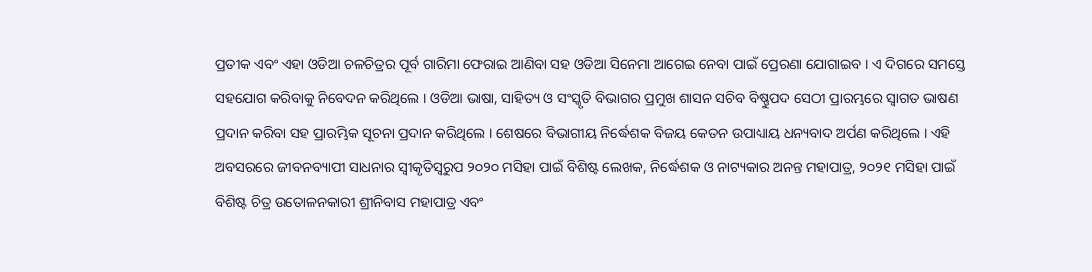ପ୍ରତୀକ ଏବଂ ଏହା ଓଡିଆ ଚଳଚିତ୍ରର ପୂର୍ବ ଗାରିମା ଫେରାଇ ଆଣିବା ସହ ଓଡିଆ ସିନେମା ଆଗେଇ ନେବା ପାଇଁ ପ୍ରେରଣା ଯୋଗାଇବ । ଏ ଦିଗରେ ସମସ୍ତେ ସହଯୋଗ କରିବାକୁ ନିବେଦନ କରିଥିଲେ । ଓଡିଆ ଭାଷା, ସାହିତ୍ୟ ଓ ସଂସ୍କୃତି ବିଭାଗର ପ୍ରମୁଖ ଶାସନ ସଚିବ ବିଷ୍ଣୁପଦ ସେଠୀ ପ୍ରାରମ୍ଭରେ ସ୍ୱାଗତ ଭାଷଣ ପ୍ରଦାନ କରିବା ସହ ପ୍ରାରମ୍ଭିକ ସୂଚନା ପ୍ରଦାନ କରିଥିଲେ । ଶେଷରେ ବିଭାଗୀୟ ନିର୍ଦ୍ଧେଶକ ବିଜୟ କେତନ ଉପାଧ୍ୟାୟ ଧନ୍ୟବାଦ ଅର୍ପଣ କରିଥିଲେ । ଏହି ଅବସରରେ ଜୀବନବ୍ୟାପୀ ସାଧନାର ସ୍ୱୀକୃତିସ୍ୱରୁପ ୨୦୨୦ ମସିହା ପାଇଁ ବିଶିଷ୍ଟ ଲେଖକ, ନିର୍ଦ୍ଧେଶକ ଓ ନାଟ୍ୟକାର ଅନନ୍ତ ମହାପାତ୍ର, ୨୦୨୧ ମସିହା ପାଇଁ ବିଶିଷ୍ଟ ଚିତ୍ର ଉତୋଳନକାରୀ ଶ୍ରୀନିବାସ ମହାପାତ୍ର ଏବଂ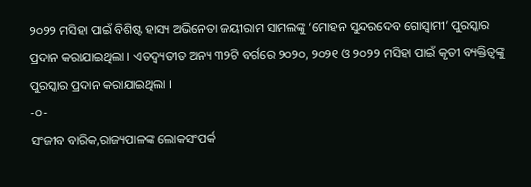୨୦୨୨ ମସିହା ପାଇଁ ବିଶିଷ୍ଟ ହାସ୍ୟ ଅଭିନେତା ଜୟୀରାମ ସାମଲଙ୍କୁ ‘ମୋହନ ସୁନ୍ଦରଦେବ ଗୋସ୍ୱାମୀ’ ପୁରସ୍କାର ପ୍ରଦାନ କରାଯାଇଥିଲା । ଏତଦ୍ବ୍ୟତୀତ ଅନ୍ୟ ୩୨ଟି ବର୍ଗରେ ୨୦୨୦, ୨୦୨୧ ଓ ୨୦୨୨ ମସିହା ପାଇଁ କୃତୀ ବ୍ୟକ୍ତିତ୍ୱଙ୍କୁ ପୁରସ୍କାର ପ୍ରଦାନ କରାଯାଇଥିଲା ।
-୦-
ସଂଜୀବ ବାରିକ,ରାଜ୍ୟପାଳଙ୍କ ଲୋକସଂପର୍କ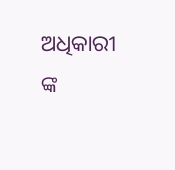ଅଧିକାରୀ ଙ୍କ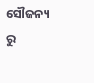ସୌଜନ୍ୟ ରୁ